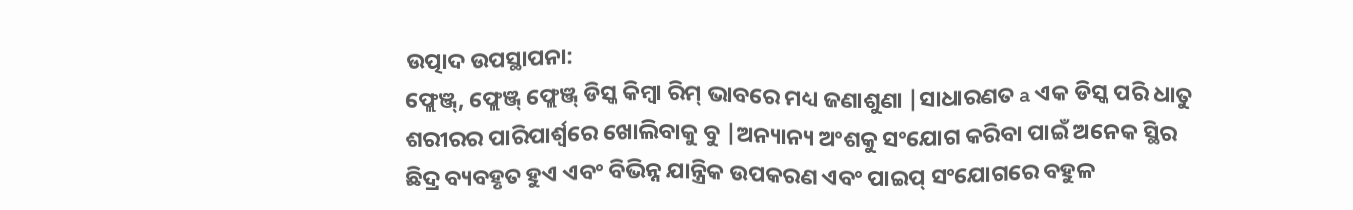ଉତ୍ପାଦ ଉପସ୍ଥାପନା:
ଫ୍ଲେଞ୍ଜ୍, ଫ୍ଲେଞ୍ଜ୍ ଫ୍ଲେଞ୍ଜ୍ ଡିସ୍କ କିମ୍ବା ରିମ୍ ଭାବରେ ମଧ୍ୟ ଜଣାଶୁଣା |ସାଧାରଣତ a ଏକ ଡିସ୍କ ପରି ଧାତୁ ଶରୀରର ପାରିପାର୍ଶ୍ୱରେ ଖୋଲିବାକୁ ବୁ |ଅନ୍ୟାନ୍ୟ ଅଂଶକୁ ସଂଯୋଗ କରିବା ପାଇଁ ଅନେକ ସ୍ଥିର ଛିଦ୍ର ବ୍ୟବହୃତ ହୁଏ ଏବଂ ବିଭିନ୍ନ ଯାନ୍ତ୍ରିକ ଉପକରଣ ଏବଂ ପାଇପ୍ ସଂଯୋଗରେ ବହୁଳ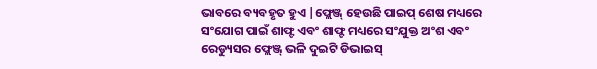ଭାବରେ ବ୍ୟବହୃତ ହୁଏ |ଫ୍ଲେଞ୍ଜ୍ ହେଉଛି ପାଇପ୍ ଶେଷ ମଧ୍ୟରେ ସଂଯୋଗ ପାଇଁ ଶାଫ୍ଟ ଏବଂ ଶାଫ୍ଟ ମଧ୍ୟରେ ସଂଯୁକ୍ତ ଅଂଶ ଏବଂ ରେଡ୍ୟୁସର ଫ୍ଲେଞ୍ଜ୍ ଭଳି ଦୁଇଟି ଡିଭାଇସ୍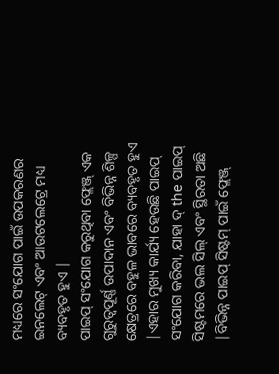ମଧ୍ୟରେ ସଂଯୋଗ ପାଇଁ ଉପକରଣର ଇନଲେଟ୍ ଏବଂ ଆଉଟଲେଟ୍ରେ ମଧ୍ୟ ବ୍ୟବହୃତ ହୁଏ |
ପାଇପ୍ ସଂଯୋଗ କରୁଥିବା ଫ୍ଲେଞ୍ଜ୍ ଏକ ଗୁରୁତ୍ୱପୂର୍ଣ୍ଣ ଉପାଦାନ ଏବଂ ବିଭିନ୍ନ ଶିଳ୍ପ କ୍ଷେତ୍ରରେ ବହୁଳ ଭାବରେ ବ୍ୟବହୃତ ହୁଏ |ଏହାର ମୁଖ୍ୟ କାର୍ଯ୍ୟ ହେଉଛି ପାଇପ୍ ସଂଯୋଗ କରିବା, ଯାହା ଦ୍ the ପାଇପ୍ ସିଷ୍ଟମରେ ଭଲ ସିଲ୍ ଏବଂ ସ୍ଥିରତା ଅଛି |ବିଭିନ୍ନ ପାଇପ୍ ସିଷ୍ଟମ୍ ପାଇଁ ଫ୍ଲେଞ୍ଜ୍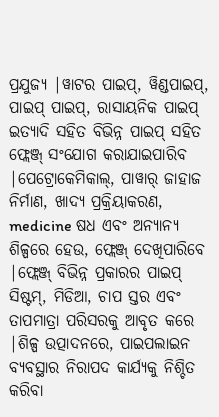ପ୍ରଯୁଜ୍ୟ |ୱାଟର ପାଇପ୍, ୱିଣ୍ଡପାଇପ୍, ପାଇପ୍ ପାଇପ୍, ରାସାୟନିକ ପାଇପ୍ ଇତ୍ୟାଦି ସହିତ ବିଭିନ୍ନ ପାଇପ୍ ସହିତ ଫ୍ଲେଞ୍ଜ୍ ସଂଯୋଗ କରାଯାଇପାରିବ |ପେଟ୍ରୋକେମିକାଲ୍, ପାୱାର୍ ଜାହାଜ ନିର୍ମାଣ, ଖାଦ୍ୟ ପ୍ରକ୍ରିୟାକରଣ, medicine ଷଧ ଏବଂ ଅନ୍ୟାନ୍ୟ ଶିଳ୍ପରେ ହେଉ, ଫ୍ଲେଞ୍ଜ୍ ଦେଖିପାରିବେ |ଫ୍ଲେଞ୍ଜ୍ ବିଭିନ୍ନ ପ୍ରକାରର ପାଇପ୍ ସିଷ୍ଟମ୍, ମିଡିଆ, ଚାପ ସ୍ତର ଏବଂ ତାପମାତ୍ରା ପରିସରକୁ ଆବୃତ କରେ |ଶିଳ୍ପ ଉତ୍ପାଦନରେ, ପାଇପଲାଇନ ବ୍ୟବସ୍ଥାର ନିରାପଦ କାର୍ଯ୍ୟକୁ ନିଶ୍ଚିତ କରିବା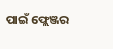ପାଇଁ ଫ୍ଲେଞ୍ଜର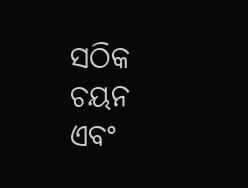ସଠିକ ଚୟନ ଏବଂ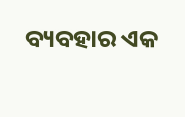ବ୍ୟବହାର ଏକ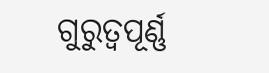ଗୁରୁତ୍ୱପୂର୍ଣ୍ଣ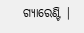ଗ୍ୟାରେଣ୍ଟି |